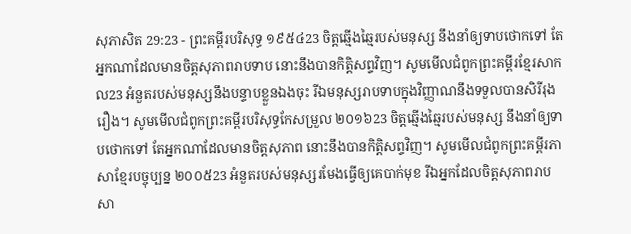សុភាសិត 29:23 - ព្រះគម្ពីរបរិសុទ្ធ ១៩៥៤23 ចិត្តឆ្មើងឆ្មៃរបស់មនុស្ស នឹងនាំឲ្យទាបថោកទៅ តែអ្នកណាដែលមានចិត្តសុភាពរាបទាប នោះនឹងបានកិត្តិសព្ទវិញ។ សូមមើលជំពូកព្រះគម្ពីរខ្មែរសាកល23 អំនួតរបស់មនុស្សនឹងបន្ទាបខ្លួនឯងចុះ រីឯមនុស្សរាបទាបក្នុងវិញ្ញាណនឹងទទួលបានសិរីរុងរឿង។ សូមមើលជំពូកព្រះគម្ពីរបរិសុទ្ធកែសម្រួល ២០១៦23 ចិត្តឆ្មើងឆ្មៃរបស់មនុស្ស នឹងនាំឲ្យទាបថោកទៅ តែអ្នកណាដែលមានចិត្តសុភាព នោះនឹងបានកិត្តិសព្ទវិញ។ សូមមើលជំពូកព្រះគម្ពីរភាសាខ្មែរបច្ចុប្បន្ន ២០០៥23 អំនួតរបស់មនុស្សរមែងធ្វើឲ្យគេបាក់មុខ រីឯអ្នកដែលចិត្តសុភាពរាបសា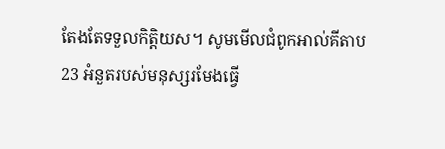តែងតែទទួលកិត្តិយស។ សូមមើលជំពូកអាល់គីតាប23 អំនួតរបស់មនុស្សរមែងធ្វើ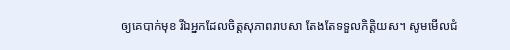ឲ្យគេបាក់មុខ រីឯអ្នកដែលចិត្តសុភាពរាបសា តែងតែទទួលកិត្តិយស។ សូមមើលជំ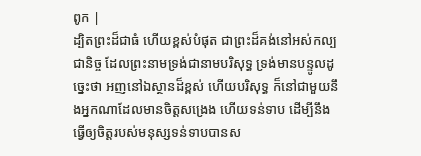ពូក |
ដ្បិតព្រះដ៏ជាធំ ហើយខ្ពស់បំផុត ជាព្រះដ៏គង់នៅអស់កល្បជានិច្ច ដែលព្រះនាមទ្រង់ជានាមបរិសុទ្ធ ទ្រង់មានបន្ទូលដូច្នេះថា អញនៅឯស្ថានដ៏ខ្ពស់ ហើយបរិសុទ្ធ ក៏នៅជាមួយនឹងអ្នកណាដែលមានចិត្តសង្រេង ហើយទន់ទាប ដើម្បីនឹងធ្វើឲ្យចិត្តរបស់មនុស្សទន់ទាបបានស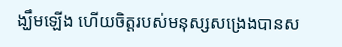ង្ឃឹមឡើង ហើយចិត្តរបស់មនុស្សសង្រេងបានស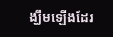ង្ឃឹមឡើងដែរ